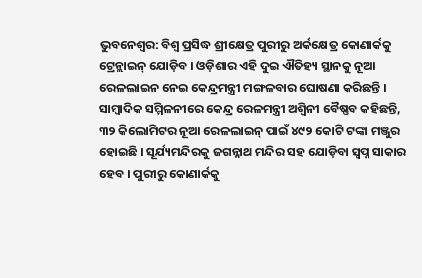ଭୁବନେଶ୍ୱର: ବିଶ୍ୱ ପ୍ରସିଦ୍ଧ ଶ୍ରୀକ୍ଷେତ୍ର ପୁରୀରୁ ଅର୍କକ୍ଷେତ୍ର କୋଣାର୍କକୁ ଟ୍ରେନ୍ଲାଇନ୍ ଯୋଡ଼ିବ । ଓଡ଼ିଶାର ଏହି ଦୁଇ ଐତିହ୍ୟ ସ୍ଥାନକୁ ନୂଆ ରେଳଲାଇନ ନେଇ କେନ୍ଦ୍ରମନ୍ତ୍ରୀ ମଙ୍ଗଳବାର ଘୋଷଣା କରିଛନ୍ତି । ସାମ୍ବାଦିକ ସମ୍ମିଳନୀରେ କେନ୍ଦ୍ର ରେଳମନ୍ତ୍ରୀ ଅଶ୍ୱିନୀ ବୈଷ୍ଣବ କହିଛନ୍ତି, ୩୨ କିଲୋମିଟର ନୂଆ ରେଳଲାଇନ୍ ପାଇଁ ୪୯୨ କୋଟି ଟଙ୍କା ମଞ୍ଜୁର ହୋଇଛି । ସୂର୍ଯ୍ୟମନ୍ଦିରକୁ ଜଗନ୍ନାଥ ମନ୍ଦିର ସହ ଯୋଡ଼ିବା ସ୍ୱପ୍ନ ସାକାର ହେବ । ପୁରୀରୁ କୋଣାର୍କକୁ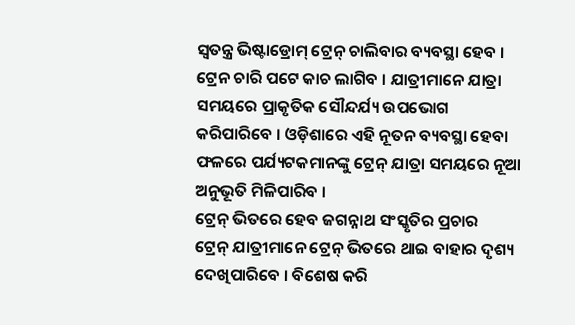ସ୍ୱତନ୍ତ୍ର ଭିଷ୍ଟାଡ୍ରୋମ୍ ଟ୍ରେନ୍ ଚାଲିବାର ବ୍ୟବସ୍ଥା ହେବ । ଟ୍ରେନ ଚାରି ପଟେ କାଚ ଲାଗିବ । ଯାତ୍ରୀମାନେ ଯାତ୍ରା ସମୟରେ ପ୍ରାକୃତିକ ସୌନ୍ଦର୍ଯ୍ୟ ଉପଭୋଗ କରିପାରିବେ । ଓଡ଼ିଶାରେ ଏହି ନୂତନ ବ୍ୟବସ୍ଥା ହେବା ଫଳରେ ପର୍ଯ୍ୟଟକମାନଙ୍କୁ ଟ୍ରେନ୍ ଯାତ୍ରା ସମୟରେ ନୂଆ ଅନୁଭୂତି ମିଳିପାରିବ ।
ଟ୍ରେନ୍ ଭିତରେ ହେବ ଜଗନ୍ନାଥ ସଂସ୍କୃତିର ପ୍ରଚାର
ଟ୍ରେନ୍ ଯାତ୍ରୀମାନେ ଟ୍ରେନ୍ ଭିତରେ ଥାଇ ବାହାର ଦୃଶ୍ୟ ଦେଖିପାରିବେ । ବିଶେଷ କରି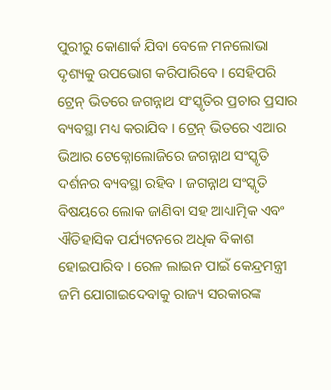ପୁରୀରୁ କୋଣାର୍କ ଯିବା ବେଳେ ମନଲୋଭା ଦୃଶ୍ୟକୁ ଉପଭୋଗ କରିପାରିବେ । ସେହିପରି ଟ୍ରେନ୍ ଭିତରେ ଜଗନ୍ନାଥ ସଂସ୍କୃତିର ପ୍ରଚାର ପ୍ରସାର ବ୍ୟବସ୍ଥା ମଧ୍ୟ କରାଯିବ । ଟ୍ରେନ୍ ଭିତରେ ଏଆର ଭିଆର ଟେକ୍ନୋଲୋଜିରେ ଜଗନ୍ନାଥ ସଂସ୍କୃତି ଦର୍ଶନର ବ୍ୟବସ୍ଥା ରହିବ । ଜଗନ୍ନାଥ ସଂସ୍କୃତି ବିଷୟରେ ଲୋକ ଜାଣିବା ସହ ଆଧ୍ୟାତ୍ମିକ ଏବଂ ଐତିହାସିକ ପର୍ଯ୍ୟଟନରେ ଅଧିକ ବିକାଶ ହୋଇପାରିବ । ରେଳ ଲାଇନ ପାଇଁ କେନ୍ଦ୍ରମନ୍ତ୍ରୀ ଜମି ଯୋଗାଇଦେବାକୁ ରାଜ୍ୟ ସରକାରଙ୍କ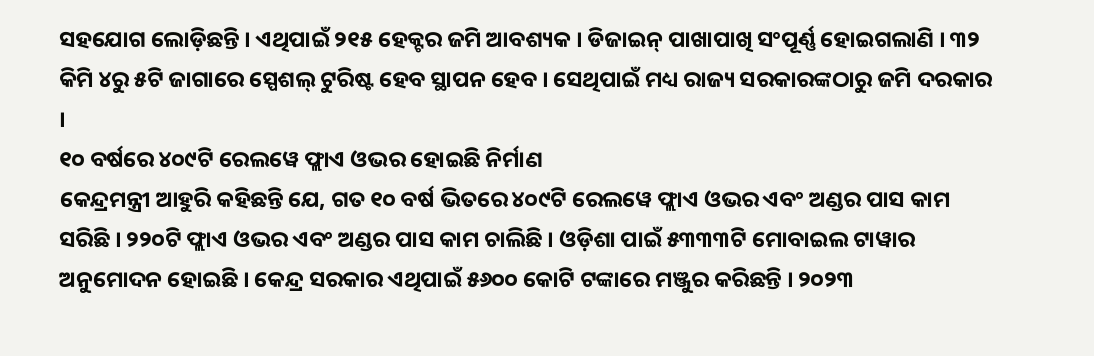ସହଯୋଗ ଲୋଡ଼ିଛନ୍ତି । ଏଥିପାଇଁ ୨୧୫ ହେକ୍ଟର ଜମି ଆବଶ୍ୟକ । ଡିଜାଇନ୍ ପାଖାପାଖି ସଂପୂର୍ଣ୍ଣ ହୋଇଗଲାଣି । ୩୨ କିମି ୪ରୁ ୫ଟି ଜାଗାରେ ସ୍ପେଶଲ୍ ଟୁରିଷ୍ଟ ହେବ ସ୍ଥାପନ ହେବ । ସେଥିପାଇଁ ମଧ୍ୟ ରାଜ୍ୟ ସରକାରଙ୍କଠାରୁ ଜମି ଦରକାର ।
୧୦ ବର୍ଷରେ ୪୦୯ଟି ରେଲୱେ ଫ୍ଲାଏ ଓଭର ହୋଇଛି ନିର୍ମାଣ
କେନ୍ଦ୍ରମନ୍ତ୍ରୀ ଆହୁରି କହିଛନ୍ତି ଯେ, ଗତ ୧୦ ବର୍ଷ ଭିତରେ ୪୦୯ଟି ରେଲୱେ ଫ୍ଲାଏ ଓଭର ଏବଂ ଅଣ୍ଡର ପାସ କାମ ସରିଛି । ୨୨୦ଟି ଫ୍ଲାଏ ଓଭର ଏବଂ ଅଣ୍ଡର ପାସ କାମ ଚାଲିଛି । ଓଡ଼ିଶା ପାଇଁ ୫୩୩୩ଟି ମୋବାଇଲ ଟାୱାର ଅନୁମୋଦନ ହୋଇଛି । କେନ୍ଦ୍ର ସରକାର ଏଥିପାଇଁ ୫୬୦୦ କୋଟି ଟଙ୍କାରେ ମଞ୍ଜୁର କରିଛନ୍ତି । ୨୦୨୩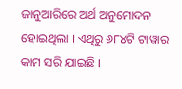ଜାନୁଆରିରେ ଅର୍ଥ ଅନୁମୋଦନ ହୋଇଥିଲା । ଏଥିରୁ ୬୮୪ଟି ଟାୱାର କାମ ସରି ଯାଇଛି ।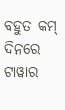ବହୁତ କମ୍ ଦିନରେ ଟାୱାର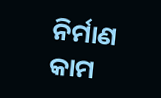ନିର୍ମାଣ କାମ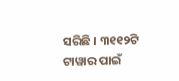ସରିଛି । ୩୧୧୨ଟି ଟାୱାର ପାଇଁ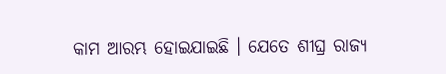କାମ ଆରମ୍ଭ ହୋଇଯାଇଛି । ଯେତେ ଶୀଘ୍ର ରାଜ୍ୟ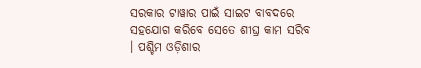ସରକାର ଟାୱାର ପାଇଁ ସାଇଟ ବାବଦରେ ସହଯୋଗ କରିବେ ସେତେ ଶୀଘ୍ର କାମ ସରିବ । ପଶ୍ଚିମ ଓଡ଼ିଶାର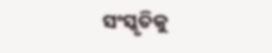ସଂସ୍କୃତିକୁ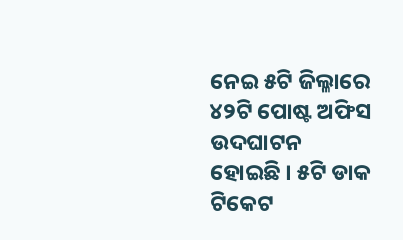ନେଇ ୫ଟି ଜିଲ୍ଳାରେ ୪୨ଟି ପୋଷ୍ଟ ଅଫିସ ଉଦଘାଟନ ହୋଇଛି । ୫ଟି ଡାକ ଟିକେଟ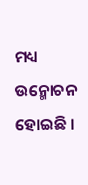ମଧ୍ୟ ଉନ୍ମୋଚନ ହୋଇଛି ।